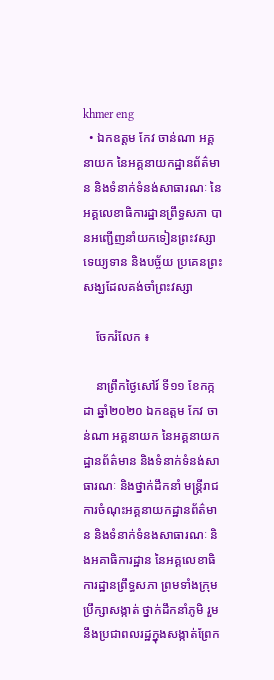khmer eng
  • ឯកឧត្តម កែវ ចាន់ណា អគ្គនាយក នៃអគ្គនាយកដ្ឋានព័ត៌មាន និងទំនាក់ទំនង់សាធារណៈ នៃអគ្គលេខាធិការដ្ឋានព្រឹទ្ធសភា បានអញ្ជើញនាំយកទៀនព្រះវស្សា ទេយ្យទាន និងបច្ច័យ ប្រគេនព្រះសង្ឃដែលគង់ចាំព្រះវស្សា

    ចែករំលែក ៖

    នាព្រឹកថ្ងៃសៅរ៍ ទី១១ ខែកក្កដា ឆ្នាំ២០២០ ឯកឧត្តម កែវ ចាន់ណា អគ្គនាយក នៃអគ្គនាយកដ្ឋានព័ត៌មាន និងទំនាក់ទំនង់សាធារណៈ និងថ្នាក់ដឹកនាំ មន្ត្រីរាជការចំណុះអគ្គនាយកដ្ឋានព័ត៌មាន និងទំនាក់ទំនងសាធារណៈ និងអគាធិការដ្ឋាន នៃអគ្គលេខាធិការដ្ឋានព្រឹទ្ធសភា ព្រមទាំងក្រុមប្រឹក្សាសង្កាត់ ថ្នាក់ដឹកនាំភូមិ រួមនឹងប្រជាពលរដ្ឋក្នុងសង្កាត់ព្រែក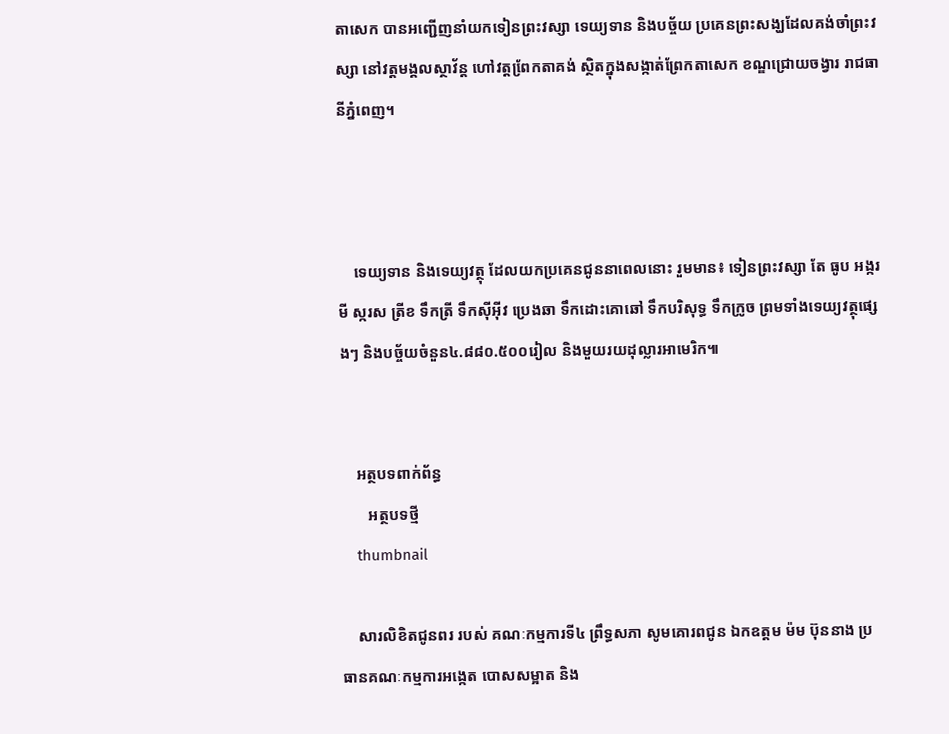តាសេក បានអញ្ជើញនាំយកទៀនព្រះវស្សា ទេយ្យទាន និងបច្ច័យ ប្រគេនព្រះសង្ឃដែលគង់ចាំព្រះវស្សា នៅវត្តមង្គលស្ថាវ័ន្ត ហៅវត្តពែ្រកតាគង់ ស្ថិតក្នុងសង្កាត់ព្រែកតាសេក ខណ្ឌជ្រោយចង្វារ រាជធានីភ្នំពេញ។



    ទេយ្យទាន និងទេយ្យវត្ថុ ដែលយកប្រគេនជូននាពេលនោះ រួមមាន៖ ទៀនព្រះវស្សា តែ ធូប អង្ករ មី ស្ករស ត្រីខ ទឹកត្រី ទឹកសុីអុីវ ប្រេងឆា ទឹកដោះគោឆៅ ទឹកបរិសុទ្ធ ទឹកក្រូច ព្រមទាំងទេយ្យវត្ថុផ្សេងៗ និងបច្ច័យចំនួន៤.៨៨០.៥០០រៀល និងមួយរយដុល្លារអាមេរិក៕


    អត្ថបទពាក់ព័ន្ធ
       អត្ថបទថ្មី
    thumbnail

    សារលិខិតជូនពរ របស់ គណៈកម្មការទី៤ ព្រឹទ្ធសភា សូមគោរពជូន ឯកឧត្តម ម៉ម ប៊ុននាង ប្រធានគណៈកម្មការអង្កេត បោសសម្អាត និង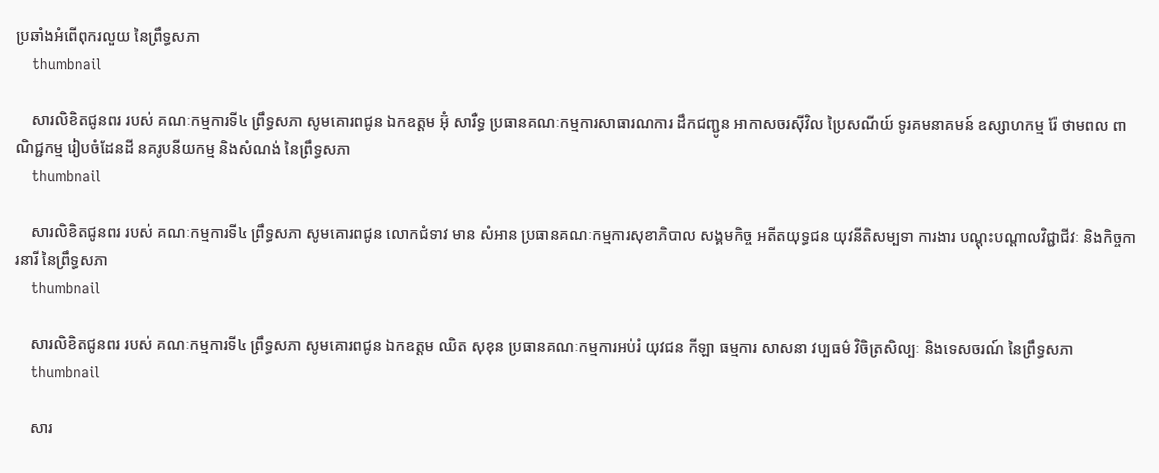ប្រឆាំងអំពើពុករលួយ នៃព្រឹទ្ធសភា
    thumbnail

    សារលិខិតជូនពរ របស់ គណៈកម្មការទី៤ ព្រឹទ្ធសភា សូមគោរពជូន ឯកឧត្តម អ៊ុំ សារឺទ្ធ ប្រធានគណៈកម្មការសាធារណការ ដឹកជញ្ជូន អាកាសចរស៊ីវិល ប្រៃសណីយ៍ ទូរគមនាគមន៍ ឧស្សាហកម្ម រ៉ែ ថាមពល ពាណិជ្ជកម្ម រៀបចំដែនដី នគរូបនីយកម្ម និងសំណង់ នៃព្រឹទ្ធសភា
    thumbnail

    សារលិខិតជូនពរ របស់ គណៈកម្មការទី៤ ព្រឹទ្ធសភា សូមគោរពជូន លោកជំទាវ មាន សំអាន ប្រធានគណៈកម្មការសុខាភិបាល សង្គមកិច្ច អតីតយុទ្ធជន យុវនីតិសម្បទា ការងារ បណ្តុះបណ្តាលវិជ្ជាជីវៈ និងកិច្ចការនារី នៃព្រឹទ្ធសភា
    thumbnail

    សារលិខិតជូនពរ របស់ គណៈកម្មការទី៤ ព្រឹទ្ធសភា សូមគោរពជូន ឯកឧត្តម ឈិត សុខុន ប្រធានគណៈកម្មការអប់រំ យុវជន កីឡា ធម្មការ សាសនា វប្បធម៌ វិចិត្រសិល្បៈ និងទេសចរណ៍ នៃព្រឹទ្ធសភា
    thumbnail

    សារ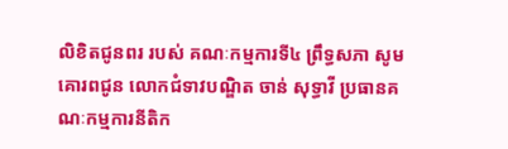លិខិតជូនពរ របស់ គណៈកម្មការទី៤ ព្រឹទ្ធសភា សូមគោរពជូន លោកជំទាវបណ្ឌិត ចាន់ សុទ្ធាវី ប្រធានគណៈកម្មការនីតិក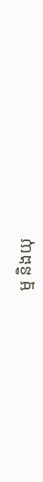ម្ម និងយុ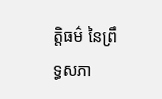ត្តិធម៌ នៃព្រឹទ្ធសភា